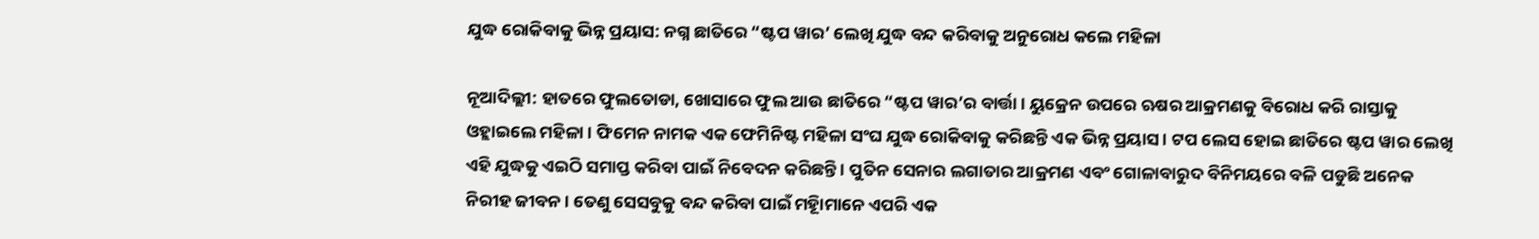ଯୁଦ୍ଧ ରୋକିବାକୁ ଭିନ୍ନ ପ୍ରୟାସ: ନଗ୍ନ ଛାତିରେ “ଷ୍ଟପ ୱାର’ ଲେଖି ଯୁଦ୍ଧ ବନ୍ଦ କରିବାକୁ ଅନୁରୋଧ କଲେ ମହିଳା

ନୂଆଦିଲ୍ଲୀ: ହାତରେ ଫୁଲତୋଡା, ଖୋସାରେ ଫୁଲ ଆଉ ଛାତିରେ “ଷ୍ଟପ ୱାର’ର ବାର୍ତ୍ତା । ୟୁକ୍ରେନ ଉପରେ ଋଷର ଆକ୍ରମଣକୁ ବିରୋଧ କରି ରାସ୍ତାକୁ ଓହ୍ଲାଇଲେ ମହିଳା । ଫିମେନ ନାମକ ଏକ ଫେମିନିଷ୍ଟ ମହିଳା ସଂଘ ଯୁଦ୍ଧ ରୋକିବାକୁ କରିଛନ୍ତି ଏକ ଭିନ୍ନ ପ୍ରୟାସ । ଟପ ଲେସ ହୋଇ ଛାତିରେ ଷ୍ଟପ ୱାର ଲେଖି ଏହି ଯୁଦ୍ଧକୁ ଏଇଠି ସମାପ୍ତ କରିବା ପାଇଁ ନିବେଦନ କରିଛନ୍ତି । ପୁତିନ ସେନାର ଲଗାତାର ଆକ୍ରମଣ ଏବଂ ଗୋଳାବାରୁଦ ବିନିମୟରେ ବଳି ପଡୁଛି ଅନେକ ନିରୀହ ଜୀବନ । ତେଣୁ ସେସବୁକୁ ବନ୍ଦ କରିବା ପାଇଁ ମହିୂାମାନେ ଏପରି ଏକ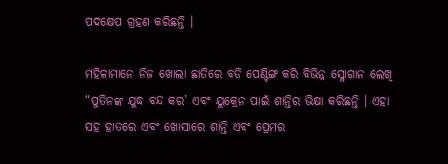ପଦକ୍ଷେପ ଗ୍ରହଣ କରିଛନ୍ତି ।

ମହିଳାମାନେ ନିଜ ଖୋଲା ଛାତିରେ ବଡି ପେଣ୍ଟିଙ୍ଗ କରି ବିଭିନ୍ନ ସ୍ଲୋଗାନ ଲେଖି “ପୁତିନଙ୍କ ଯୁଦ୍ଧ ବନ୍ଦ କର’ ଏବଂ ୟୁକ୍ରେନ ପାଇଁ ଶାନ୍ତିର ଭିକ୍ଷା କରିଛନ୍ତି । ଏହା ସହ ହାତରେ ଏବଂ ଖୋସାରେ ଶାନ୍ତି ଏବଂ ପ୍ରେମର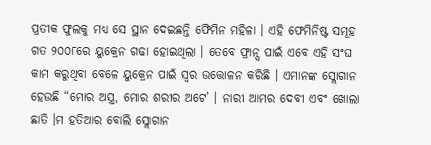ପ୍ରତୀକ ଫୁଲକୁ ମଧ୍ୟ ସେ ସ୍ଥାନ ଦେଇଛନ୍ତି ଫେିମିନ ମହିଳା । ଏହି ଫେମିନିଷ୍ଟ ସମୂହ ଗତ ୨୦୦୮ରେ ୟୁକ୍ରେନ ଗଢା ହୋଇଥିଲା । ତେବେ ଫ୍ରାନ୍ସ ପାଇଁ ଏବେ ଏହି ସଂଘ କାମ କରୁଥିବା ବେଳେ ୟୁକ୍ରେନ ପାଇଁ ସ୍ୱର ଉତ୍ତୋଳନ କରିଛି । ଏମାନଙ୍କ ସ୍ଲୋଗାନ ହେଉଛି “ମୋର ଅସ୍ତ୍ର, ମୋର ଶରୀର ଅଟେ’ । ନାରୀ ଆମର ଦେବୀ ଏବଂ ଖୋଲା ଛାତି ।ମ ହତିଆର ବୋଲି ସ୍ଲୋଗାନ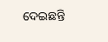ଦେଇଛନ୍ତି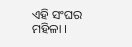ଏହି ସଂଘର ମହିଳା ।